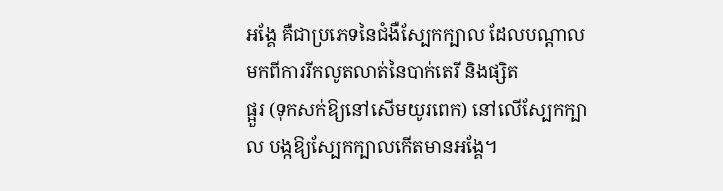អង្គែ គឺជាប្រភេទនៃជំងឺស្បែកក្បាល ដែលបណ្តាលមកពីការរីកលូតលាត់នៃបាក់តេរី និងផ្សិត
ផ្អួរ (ទុកសក់ឱ្យនៅសើមយូរពេក) នៅលើស្បែកក្បាល បង្កឱ្យស្បែកក្បាលកើតមានអង្គែ។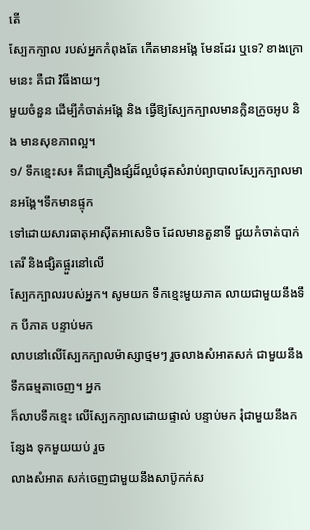តើ
ស្បែកក្បាល របស់អ្នកកំពុងតែ កើតមានអង្គែ មែនដែរ ឬទេ? ខាងក្រោមនេះ គឺជា វិធីងាយៗ
មួយចំនួន ដើម្បីកំចាត់អង្គែ និង ធ្វើឱ្យស្បែកក្បាលមានក្លិនក្រូចអូប និង មានសុខភាពល្អ។
១/ ទឹកខ្មេះស៖ គីជាគ្រឿងផ្សំដ៏ល្អបំផុតសំរាប់ព្យាបាលស្បែកក្បាលមានអង្គែ។ទឹកមានផ្ទុក
ទៅដោយសារធាតុអាស៊ីតអាសេទិច ដែលមានតួនាទី ជួយកំចាត់បាក់តេរី និងផ្សិតផ្អួរនៅលើ
ស្បែកក្បាលរបស់អ្នក។ សូមយក ទឹកខ្មេះមួយភាគ លាយជាមួយនឹងទឹក បីភាគ បន្ទាប់មក
លាបនៅលើស្បែកក្បាលម៉ាស្សាថ្មមៗ រួចលាងសំអាតសក់ ជាមួយនឹងទឹកធម្មតាចេញ។ អ្នក
ក៏លាបទឹកខ្មេះ លើស្បែកក្បាលដោយផ្ទាល់ បន្ទាប់មក រុំជាមួយនឹងកន្សែង ទុកមួយយប់ រួច
លាងសំអាត សក់ចេញជាមួយនឹងសាប៊ូកក់ស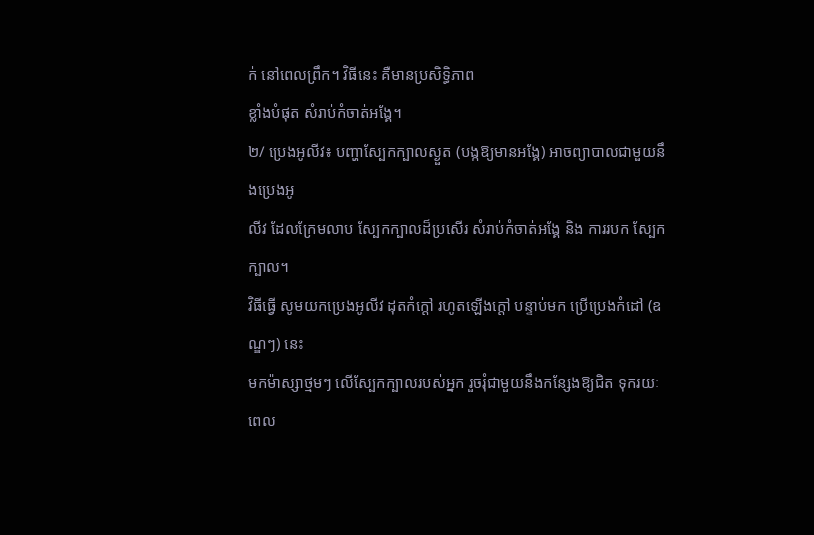ក់ នៅពេលព្រឹក។ វិធីនេះ គឺមានប្រសិទ្ធិភាព
ខ្លាំងបំផុត សំរាប់កំចាត់អង្គែ។
២/ ប្រេងអូលីវ៖ បញ្ហាស្បែកក្បាលស្ងួត (បង្កឱ្យមានអង្គែ) អាចព្យាបាលជាមួយនឹងប្រេងអូ
លីវ ដែលក្រែមលាប ស្បែកក្បាលដ៏ប្រសើរ សំរាប់កំចាត់អង្គែ និង ការរបក ស្បែកក្បាល។
វិធីធ្វើ សូមយកប្រេងអូលីវ ដុតកំក្តៅ រហូតឡើងក្តៅ បន្ទាប់មក ប្រើប្រេងកំដៅ (ឧណ្ឌៗ) នេះ
មកម៉ាស្សាថ្មមៗ លើស្បែកក្បាលរបស់អ្នក រួចរុំជាមួយនឹងកន្សែងឱ្យជិត ទុករយៈពេល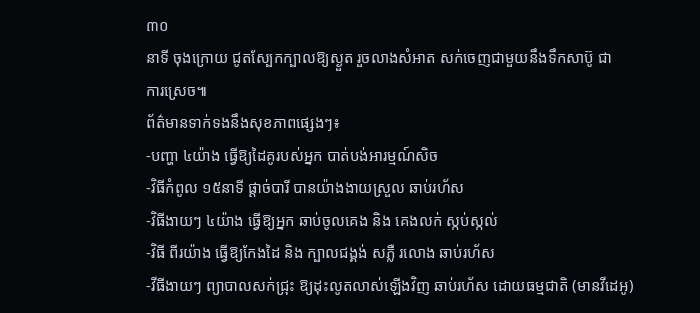៣០
នាទី ចុងក្រោយ ជូតស្បែកក្បាលឱ្យស្ងួត រួចលាងសំអាត សក់ចេញជាមួយនឹងទឹកសាប៊ូ ជា
ការស្រេច៕
ព័ត៌មានទាក់ទងនឹងសុខភាពផ្សេងៗ៖
-បញ្ហា ៤យ៉ាង ធ្វើឱ្យដៃគូរបស់អ្នក បាត់បង់អារម្មណ៍សិច
-វិធីកំពូល ១៥នាទី ផ្តាច់បារី បានយ៉ាងងាយស្រួល ឆាប់រហ័ស
-វិធីងាយៗ ៤យ៉ាង ធ្វើឱ្យអ្នក ឆាប់ចូលគេង និង គេងលក់ ស្កប់ស្កល់
-វិធី ពីរយ៉ាង ធ្វើឱ្យកែងដៃ និង ក្បាលជង្គង់ សភ្លឺ រលោង ឆាប់រហ័ស
-វីធីងាយៗ ព្យាបាលសក់ជ្រុះ ឱ្យដុះលូតលាស់ឡើងវិញ ឆាប់រហ័ស ដោយធម្មជាតិ (មានវីដេអូ)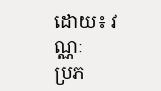ដោយ៖ វណ្ណៈ
ប្រភ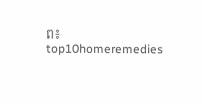ព៖ top10homeremedies